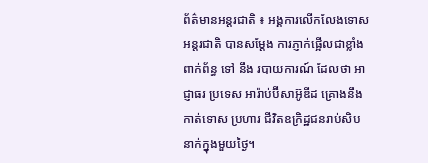ព័ត៌មានអន្តរជាតិ ៖ អង្គការលើកលែងទោសអន្តរជាតិ បានសម្តែង ការភ្ញាក់ផ្អើលជាខ្លាំង ពាក់ព័ន្ធ ទៅ នឹង របាយការណ៍ ដែលថា អាជ្ញាធរ ប្រទេស អារ៉ាប់ប៊ីសាអ៊ូឌីដ គ្រោងនឹងកាត់ទោស ប្រហារ ជីវិតឧក្រិដ្ឋជនរាប់សិបនាក់ក្នុងមួយថ្ងៃ។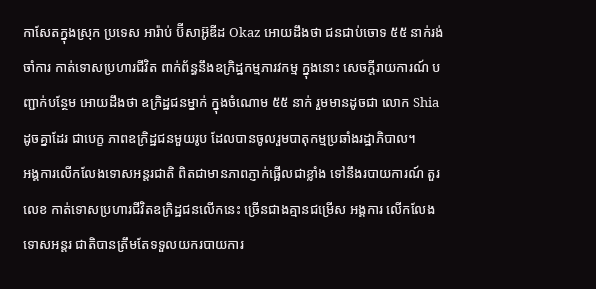កាសែតក្នុងស្រុក ប្រទេស អារ៉ាប់ ប៊ីសាអ៊ូឌីដ Okaz អោយដឹងថា ជនជាប់ចោទ ៥៥ នាក់រង់ចាំការ កាត់ទោសប្រហារជីវិត ពាក់ព័ន្ធនឹងឧក្រិដ្ឋកម្មភារវកម្ម ក្នុងនោះ សេចក្តីរាយការណ៍ បញ្ជាក់បន្ថែម អោយដឹងថា ឧក្រិដ្ឋជនម្នាក់ ក្នុងចំណោម ៥៥ នាក់ រួមមានដូចជា លោក Shia ដូចគ្នាដែរ ជាបេក្ខ ភាពឧក្រិដ្ឋជនមួយរូប ដែលបានចូលរួមបាតុកម្មប្រឆាំងរដ្ឋាភិបាល។
អង្គការលើកលែងទោសអន្តរជាតិ ពិតជាមានភាពភ្ញាក់ផ្អើលជាខ្លាំង ទៅនឹងរបាយការណ៍ តួរលេខ កាត់ទោសប្រហារជីវិតឧក្រិដ្ឋជនលើកនេះ ច្រើនជាងគ្មានជម្រើស អង្គការ លើកលែងទោសអន្តរ ជាតិបានត្រឹមតែទទួលយករបាយការ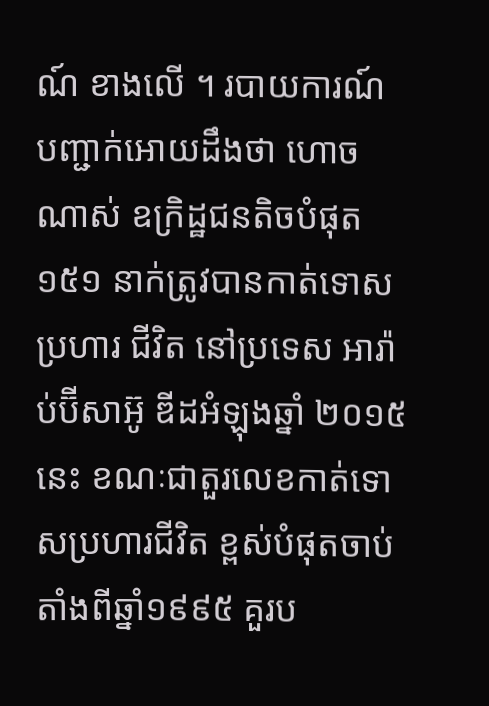ណ៍ ខាងលើ ។ របាយការណ៍ បញ្ជាក់អោយដឹងថា ហោច ណាស់ ឧក្រិដ្ឋជនតិចបំផុត ១៥១ នាក់ត្រូវបានកាត់ទោសប្រហារ ជីវិត នៅប្រទេស អារ៉ាប់ប៊ីសាអ៊ូ ឌីដអំឡុងឆ្នាំ ២០១៥នេះ ខណៈជាតួរលេខកាត់ទោសប្រហារជីវិត ខ្ពស់បំផុតចាប់តាំងពីឆ្នាំ១៩៩៥ គួរប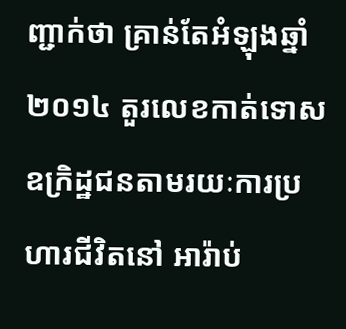ញ្ជាក់ថា គ្រាន់តែអំឡុងឆ្នាំ ២០១៤ តួរលេខកាត់ទោស ឧក្រិដ្ឋជនតាមរយៈការប្រហារជីវិតនៅ អារ៉ាប់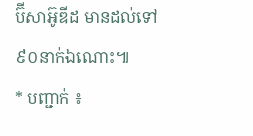ប៊ីសាអ៊ូឌីដ មានដល់ទៅ ៩០នាក់ឯណោះ៕
* បញ្ជាក់ ៖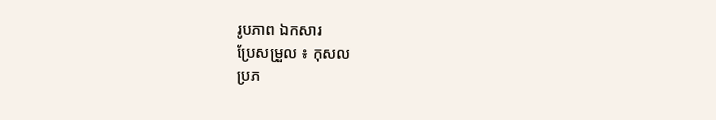រូបភាព ឯកសារ
ប្រែសម្រួល ៖ កុសល
ប្រភ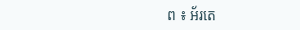ព ៖ អ័រតេ